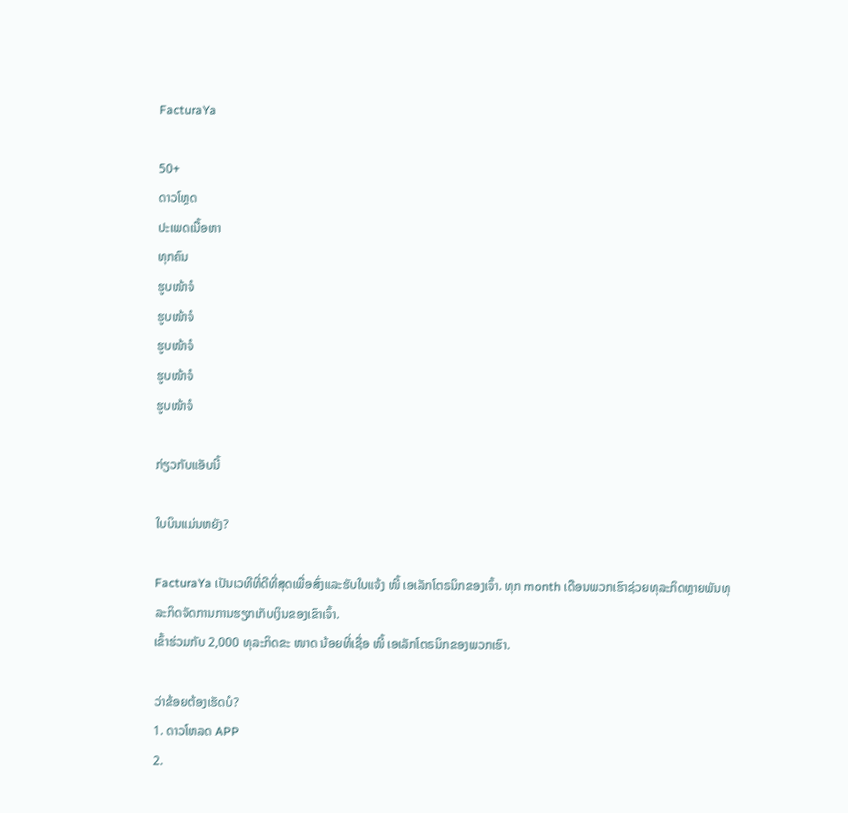FacturaYa

50+
ດາວໂຫຼດ
ປະເພດເນື້ອຫາ
ທຸກຄົນ
ຮູບໜ້າຈໍ
ຮູບໜ້າຈໍ
ຮູບໜ້າຈໍ
ຮູບໜ້າຈໍ
ຮູບໜ້າຈໍ

ກ່ຽວກັບແອັບນີ້

ໃບບິນແມ່ນຫຍັງ?

FacturaYa ເປັນເວທີທີ່ດີທີ່ສຸດເພື່ອສົ່ງແລະຮັບໃບແຈ້ງ ໜີ້ ເອເລັກໂຕຣນິກຂອງເຈົ້າ. ທຸກ month ເດືອນພວກເຮົາຊ່ວຍທຸລະກິດຫຼາຍພັນທຸລະກິດຈັດການການຮຽກເກັບເງິນຂອງເຂົາເຈົ້າ.
ເຂົ້າຮ່ວມກັບ 2,000 ທຸລະກິດຂະ ໜາດ ນ້ອຍທີ່ເຊື່ອ ໜີ້ ເອເລັກໂຕຣນິກຂອງພວກເຮົາ.

ວ່າຂ້ອຍຕ້ອງເຮັດບໍ?
1. ດາວໂຫລດ APP
2.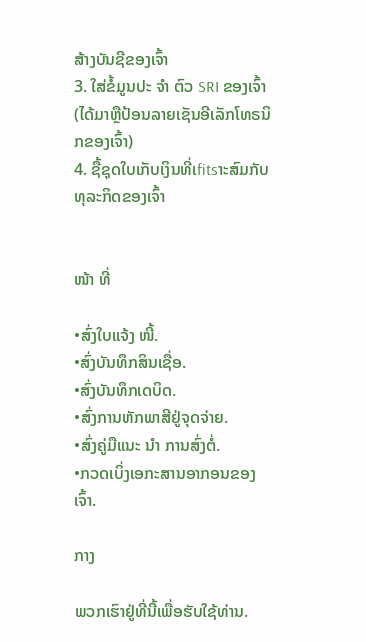ສ້າງບັນຊີຂອງເຈົ້າ
3. ໃສ່ຂໍ້ມູນປະ ຈຳ ຕົວ SRI ຂອງເຈົ້າ (ໄດ້ມາຫຼືປ້ອນລາຍເຊັນອີເລັກໂທຣນິກຂອງເຈົ້າ)
4. ຊື້ຊຸດໃບເກັບເງິນທີ່ເfitsາະສົມກັບທຸລະກິດຂອງເຈົ້າ


ໜ້າ ທີ່

•ສົ່ງໃບແຈ້ງ ໜີ້.
•ສົ່ງບັນທຶກສິນເຊື່ອ.
•ສົ່ງບັນທຶກເດບິດ.
•ສົ່ງການຫັກພາສີຢູ່ຈຸດຈ່າຍ.
•ສົ່ງຄູ່ມືແນະ ນຳ ການສົ່ງຕໍ່.
•ກວດເບິ່ງເອກະສານອາກອນຂອງເຈົ້າ.

ກາງ

ພວກເຮົາຢູ່ທີ່ນີ້ເພື່ອຮັບໃຊ້ທ່ານ.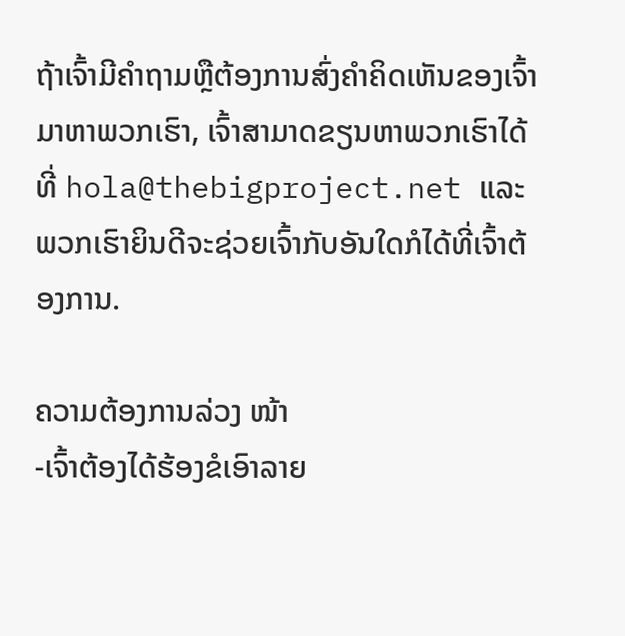ຖ້າເຈົ້າມີຄໍາຖາມຫຼືຕ້ອງການສົ່ງຄໍາຄິດເຫັນຂອງເຈົ້າມາຫາພວກເຮົາ, ເຈົ້າສາມາດຂຽນຫາພວກເຮົາໄດ້ທີ່ hola@thebigproject.net ແລະພວກເຮົາຍິນດີຈະຊ່ວຍເຈົ້າກັບອັນໃດກໍໄດ້ທີ່ເຈົ້າຕ້ອງການ.

ຄວາມຕ້ອງການລ່ວງ ໜ້າ
-ເຈົ້າຕ້ອງໄດ້ຮ້ອງຂໍເອົາລາຍ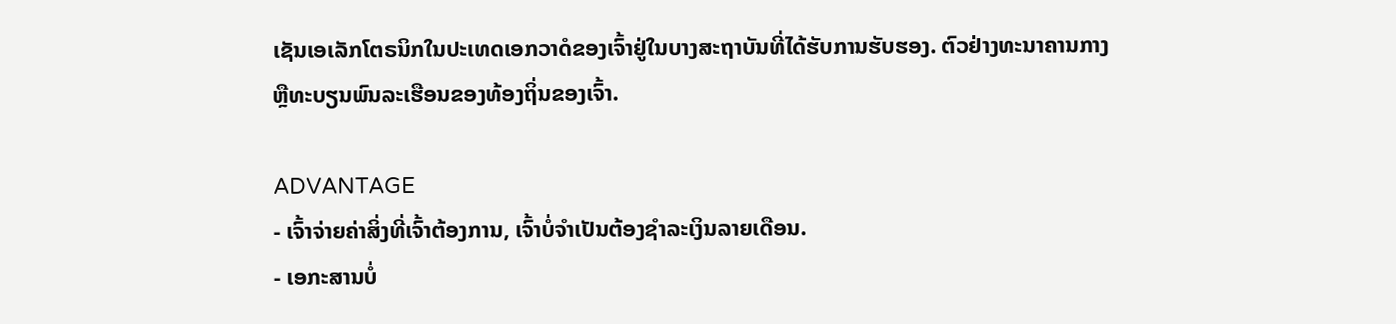ເຊັນເອເລັກໂຕຣນິກໃນປະເທດເອກວາດໍຂອງເຈົ້າຢູ່ໃນບາງສະຖາບັນທີ່ໄດ້ຮັບການຮັບຮອງ. ຕົວຢ່າງທະນາຄານກາງຫຼືທະບຽນພົນລະເຮືອນຂອງທ້ອງຖິ່ນຂອງເຈົ້າ.

ADVANTAGE
- ເຈົ້າຈ່າຍຄ່າສິ່ງທີ່ເຈົ້າຕ້ອງການ, ເຈົ້າບໍ່ຈໍາເປັນຕ້ອງຊໍາລະເງິນລາຍເດືອນ.
- ເອກະສານບໍ່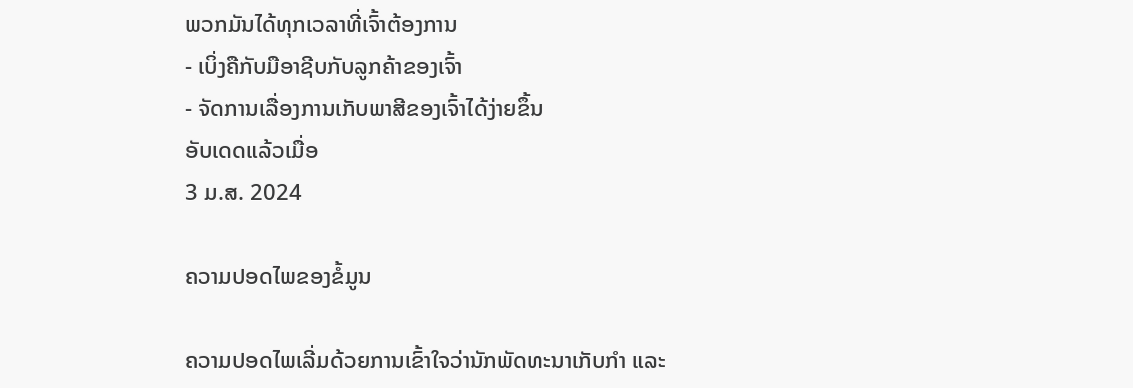ພວກມັນໄດ້ທຸກເວລາທີ່ເຈົ້າຕ້ອງການ
- ເບິ່ງຄືກັບມືອາຊີບກັບລູກຄ້າຂອງເຈົ້າ
- ຈັດການເລື່ອງການເກັບພາສີຂອງເຈົ້າໄດ້ງ່າຍຂຶ້ນ
ອັບເດດແລ້ວເມື່ອ
3 ມ.ສ. 2024

ຄວາມປອດໄພຂອງຂໍ້ມູນ

ຄວາມປອດໄພເລີ່ມດ້ວຍການເຂົ້າໃຈວ່ານັກພັດທະນາເກັບກຳ ແລະ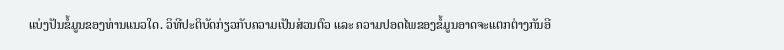ແບ່ງປັນຂໍ້ມູນຂອງທ່ານແນວໃດ. ວິທີປະຕິບັດກ່ຽວກັບຄວາມເປັນສ່ວນຕົວ ແລະ ຄວາມປອດໄພຂອງຂໍ້ມູນອາດຈະແຕກຕ່າງກັນອີ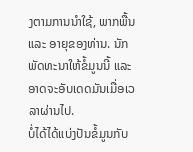ງຕາມການນຳໃຊ້, ພາກພື້ນ ແລະ ອາຍຸຂອງທ່ານ. ນັກພັດທະນາໃຫ້ຂໍ້ມູນນີ້ ແລະ ອາດຈະອັບເດດມັນເມື່ອເວລາຜ່ານໄປ.
ບໍ່ໄດ້ໄດ້ແບ່ງປັນຂໍ້ມູນກັບ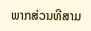ພາກສ່ວນທີສາມ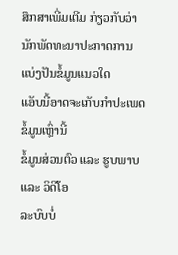ສຶກສາເພີ່ມເຕີມ ກ່ຽວກັບວ່ານັກພັດທະນາປະກາດການແບ່ງປັນຂໍ້ມູນແນວໃດ
ແອັບນີ້ອາດຈະເກັບກຳປະເພດຂໍ້ມູນເຫຼົ່ານີ້
ຂໍ້ມູນສ່ວນຕົວ ແລະ ຮູບພາບ ແລະ ວິດີໂອ
ລະບົບບໍ່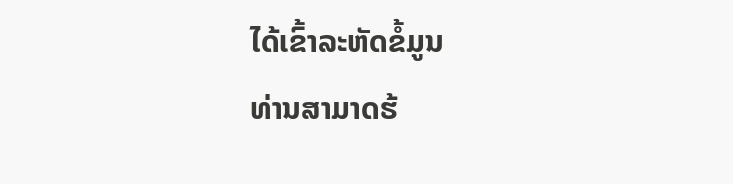ໄດ້ເຂົ້າລະຫັດຂໍ້ມູນ
ທ່ານສາມາດຮ້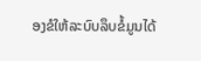ອງຂໍໃຫ້ລະບົບລຶບຂໍ້ມູນໄດ້